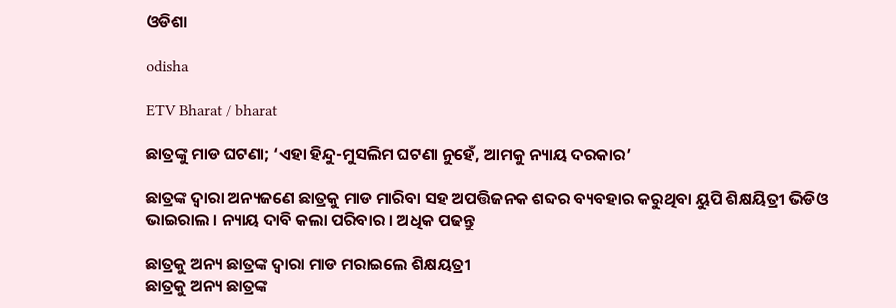ଓଡିଶା

odisha

ETV Bharat / bharat

ଛାତ୍ରଙ୍କୁ ମାଡ ଘଟଣା; ‘ଏହା ହିନ୍ଦୁ-ମୁସଲିମ ଘଟଣା ନୁହେଁ, ଆମକୁ ନ୍ୟାୟ ଦରକାର’

ଛାତ୍ରଙ୍କ ଦ୍ବାରା ଅନ୍ୟଜଣେ ଛାତ୍ରକୁ ମାଡ ମାରିବା ସହ ଅପତ୍ତିଜନକ ଶବ୍ଦର ବ୍ୟବହାର କରୁଥିବା ୟୁପି ଶିକ୍ଷୟିତ୍ରୀ ଭିଡିଓ ଭାଇରାଲ । ନ୍ୟାୟ ଦାବି କଲା ପରିବାର । ଅଧିକ ପଢନ୍ତୁ

ଛାତ୍ରକୁ ଅନ୍ୟ ଛାତ୍ରଙ୍କ ଦ୍ବାରା ମାଡ ମରାଇଲେ ଶିକ୍ଷୟତ୍ରୀ
ଛାତ୍ରକୁ ଅନ୍ୟ ଛାତ୍ରଙ୍କ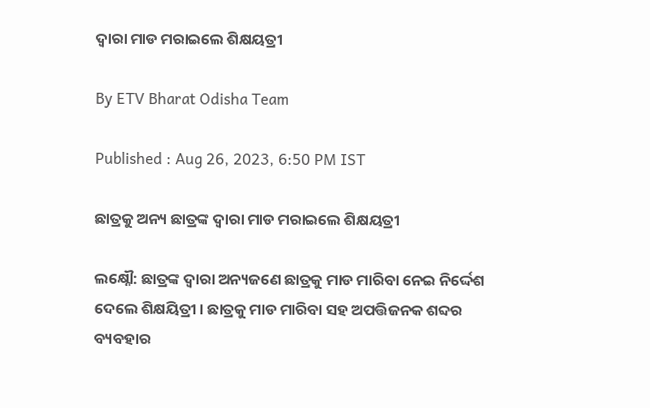ଦ୍ବାରା ମାଡ ମରାଇଲେ ଶିକ୍ଷୟତ୍ରୀ

By ETV Bharat Odisha Team

Published : Aug 26, 2023, 6:50 PM IST

ଛାତ୍ରକୁ ଅନ୍ୟ ଛାତ୍ରଙ୍କ ଦ୍ବାରା ମାଡ ମରାଇଲେ ଶିକ୍ଷୟତ୍ରୀ

ଲକ୍ଷ୍ନୌ: ଛାତ୍ରଙ୍କ ଦ୍ବାରା ଅନ୍ୟଜଣେ ଛାତ୍ରକୁ ମାଡ ମାରିବା ନେଇ ନିର୍ଦ୍ଦେଶ ଦେଲେ ଶିକ୍ଷୟିତ୍ରୀ । ଛାତ୍ରକୁ ମାଡ ମାରିବା ସହ ଅପତ୍ତିଜନକ ଶବ୍ଦର ବ୍ୟବହାର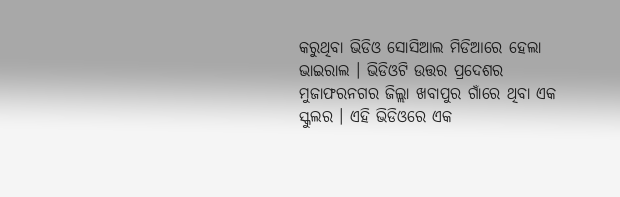କରୁଥିବା ଭିଡିଓ ସୋସିଆଲ ମିଡିଆରେ ହେଲା ଭାଇରାଲ । ଭିଡିଓଟି ଉତ୍ତର ପ୍ରଦେଶର ମୁଜାଫରନଗର ଜିଲ୍ଲା ଖବାପୁର ଗାଁରେ ଥିବା ଏକ ସ୍କୁଲର । ଏହି ଭିଡିଓରେ ଏକ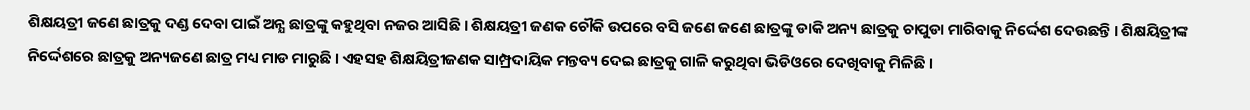ଶିକ୍ଷୟତ୍ରୀ ଜଣେ ଛାତ୍ରକୁ ଦଣ୍ଡ ଦେବା ପାଇଁ ଅନ୍ଯ ଛାତ୍ରଙ୍କୁ କହୁଥିବା ନଜର ଆସିଛି । ଶିକ୍ଷୟତ୍ରୀ ଜଣକ ଚୌକି ଉପରେ ବସି ଜଣେ ଜଣେ ଛାତ୍ରଙ୍କୁ ଡାକି ଅନ୍ୟ ଛାତ୍ରକୁ ଚାପୁଡା ମାରିବାକୁ ନିର୍ଦ୍ଦେଶ ଦେଉଛନ୍ତି । ଶିକ୍ଷୟିତ୍ରୀଙ୍କ ନିର୍ଦ୍ଦେଶରେ ଛାତ୍ରକୁ ଅନ୍ୟଜଣେ ଛାତ୍ର ମଧ୍ୟ ମାଡ ମାରୁଛି । ଏହସହ ଶିକ୍ଷୟିତ୍ରୀଜଣକ ସାମ୍ପ୍ରଦାୟିକ ମନ୍ତବ୍ୟ ଦେଇ ଛାତ୍ରକୁ ଗାଳି କରୁଥିବା ଭିଡିଓରେ ଦେଖିବାକୁ ମିଳିଛି ।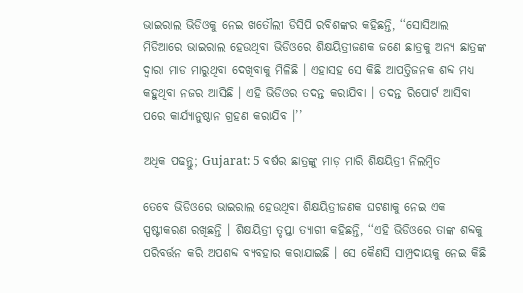ଭାଇରାଲ ଭିଡିଓକୁ ନେଇ ଖତୌଲୀ ଡିସିପି ରବିଶଙ୍କର କହିଛନ୍ତି, ‘‘ସୋସିଆଲ ମିଡିଆରେ ଭାଇରାଲ ହେଉଥିବା ଭିଡିଓରେ ଶିକ୍ଷୟିତ୍ରୀଜଣକ ଜଣେ ଛାତ୍ରକୁ ଅନ୍ୟ ଛାତ୍ରଙ୍କ ଦ୍ବାରା ମାଡ ମାରୁଥିବା ଦେଖିବାକୁ ମିଳିଛି । ଏହାସହ ସେ କିଛି ଆପତ୍ତିଜନକ ଶବ୍ଦ ମଧ୍ୟ କହୁଥିବା ନଜର ଆସିଛି । ଏହି ଭିଡିଓର ତଦନ୍ତ କରାଯିବା । ତଦନ୍ତ ରିପୋର୍ଟ ଆସିବା ପରେ କାର୍ଯ୍ୟାନୁଷ୍ଠାନ ଗ୍ରହଣ କରାଯିବ ।’’

ଅଧିକ ପଢନ୍ତୁ; Gujarat: 5 ବର୍ଷର ଛାତ୍ରଙ୍କୁ ମାଡ଼ ମାରି ଶିକ୍ଷୟିତ୍ରୀ ନିଲମ୍ବିତ

ତେବେ ଭିଡିଓରେ ଭାଇରାଲ ହେଉଥିବା ଶିକ୍ଷୟିତ୍ରୀଜଣକ ଘଟଣାକୁ ନେଇ ଏକ ସ୍ପଷ୍ଟୀକରଣ ରଖିଛନ୍ତି । ଶିକ୍ଷୟିତ୍ରୀ ତୃପ୍ତା ତ୍ୟାଗୀ କହିଛନ୍ତି, ‘‘ଏହି ଭିଡିଓରେ ତାଙ୍କ ଶବ୍ଦକୁ ପରିବର୍ତ୍ତନ କରି ଅପଶବ୍ଦ ବ୍ୟବହାର କରାଯାଇଛି । ସେ କୈଣସି ସାମ୍ପ୍ରଦାୟକୁ ନେଇ କିଛି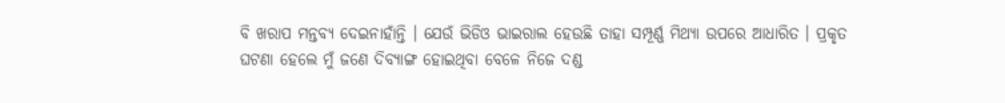ବି ଖରାପ ମନ୍ତବ୍ୟ ଦେଇନାହାଁନ୍ତି । ଯେଉଁ ଭିଡିଓ ଭାଇରାଲ ହେଉଛି ତାହା ସମ୍ପୂର୍ଣ୍ଣ ମିଥ୍ୟା ଉପରେ ଆଧାରିତ । ପ୍ରକୃତ ଘଟଣା ହେଲେ ମୁଁ ଜଣେ ଦିବ୍ୟାଙ୍ଗ ହୋଇଥିବା ବେଳେ ନିଜେ ଦଣ୍ଡ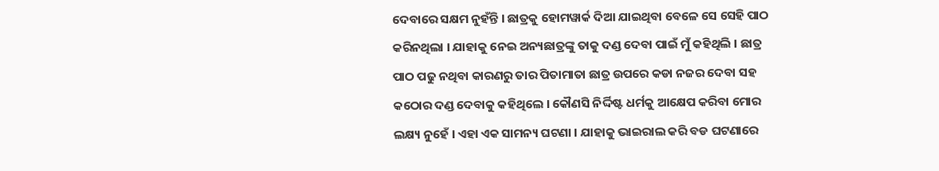ଦେବାରେ ସକ୍ଷମ ନୁହଁନ୍ତି । ଛାତ୍ରକୁ ହୋମୱାର୍କ ଦିଆ ଯାଇଥିବା ବେଳେ ସେ ସେହି ପାଠ କରିନଥିଲା । ଯାହାକୁ ନେଇ ଅନ୍ୟଛାତ୍ରଙ୍କୁ ତାକୁ ଦଣ୍ଡ ଦେବା ପାଇଁ ମୁଁ କହିଥିଲି । ଛାତ୍ର ପାଠ ପଢୁ ନଥିବା କାରଣରୁ ତାର ପିତାମାତା ଛାତ୍ର ଉପରେ କଡା ନଜର ଦେବା ସହ କଠୋର ଦଣ୍ଡ ଦେବାକୁ କହିଥିଲେ । କୌଣସି ନିର୍ଦ୍ଦିଷ୍ଟ ଧର୍ମକୁ ଆକ୍ଷେପ କରିବା ମୋର ଲକ୍ଷ୍ୟ ନୁହେଁ । ଏହା ଏକ ସାମନ୍ୟ ଘଟଣା । ଯାହାକୁ ଭାଇରାଲ କରି ବଡ ଘଟଣାରେ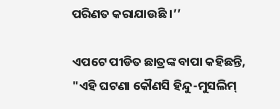ପରିଣତ କରାଯାଉଛି ।’’

ଏପଟେ ପୀଡିତ ଛାତ୍ରଙ୍କ ବାପା କହିଛନ୍ତି, "ଏହି ଘଟଣା କୌଣସି ହିନ୍ଦୁ-ମୁସଲିମ୍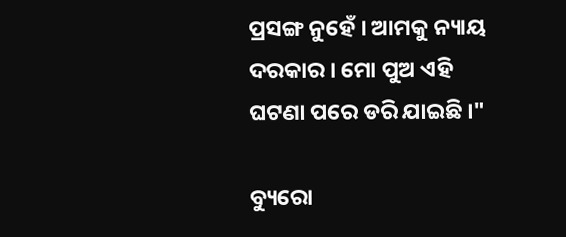ପ୍ରସଙ୍ଗ ନୁହେଁ । ଆମକୁ ନ୍ୟାୟ ଦରକାର । ମୋ ପୁଅ ଏହି ଘଟଣା ପରେ ଡରି ଯାଇଛି ।"

ବ୍ୟୁରୋ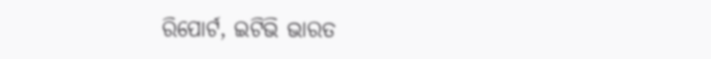ରିପୋର୍ଟ, ଇଟିଭି ଭାରତ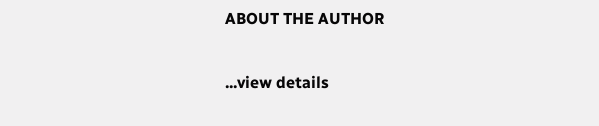ABOUT THE AUTHOR

...view details